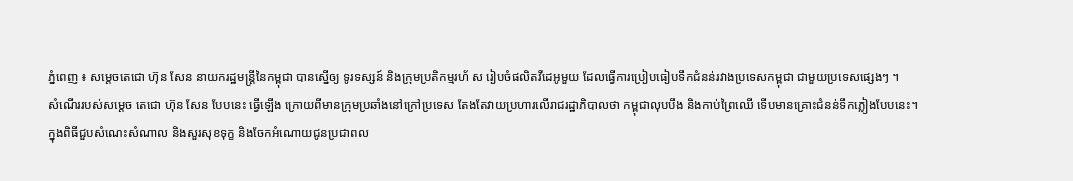ភ្នំពេញ ៖ សម្ដេចតេជោ ហ៊ុន សែន នាយករដ្ឋមន្ដ្រីនៃកម្ពុជា បានស្នើឲ្យ ទូរទស្សន៍ និងក្រុមប្រតិកម្មរហ័ ស រៀបចំផលិតវីដេអូមួយ ដែលធ្វើការប្រៀបធៀបទឹកជំនន់រវាងប្រទេសកម្ពុជា ជាមួយប្រទេសផ្សេងៗ ។
សំណើររបស់សម្ដេច តេជោ ហ៊ុន សែន បែបនេះ ធ្វើឡើង ក្រោយពីមានក្រុមប្រឆាំងនៅក្រៅប្រទេស តែងតែវាយប្រហារលើរាជរដ្ឋាភិបាលថា កម្ពុជាលុបបឹង និងកាប់ព្រៃឈើ ទើបមានគ្រោះជំនន់ទឹកភ្លៀងបែបនេះ។
ក្នុងពិធីជួបសំណេះសំណាល និងសួរសុខទុក្ខ និងចែកអំណោយជូនប្រជាពល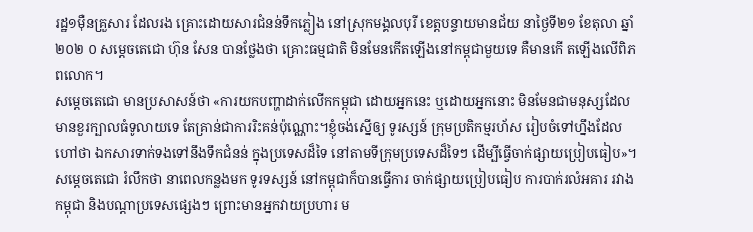រដ្ឋ១ម៉ឺនគ្រួសារ ដែលរង គ្រោះដោយសារជំនន់ទឹកភ្លៀង នៅស្រុកមង្គលបុរី ខេត្តបន្ទាយមានជ័យ នាថ្ងៃទី២១ ខែតុលា ឆ្នាំ២០២ ០ សម្ដេចតេជោ ហ៊ុន សែន បានថ្លែងថា គ្រោះធម្មជាតិ មិនមែនកើតឡើងនៅកម្ពុជាមួយទេ គឺមានកើ តឡើងលើពិភពលោក។
សម្ដេចតេជោ មានប្រសាសន៍ថា «ការយកបញ្ហាដាក់លើកកម្ពុជា ដោយអ្នកនេះ ឬដោយអ្នកនោះ មិនមែនជាមនុស្សដែលមានខួរក្បាលធំទូលាយទេ តែគ្រាន់ជាការរិះគន់ប៉ុណ្ណោះ។ខ្ញុំចង់ស្នើឲ្យ ទូរស្សន៍ ក្រុមប្រតិកម្មរហ័ស រៀបចំទៅហ្នឹងដែលហៅថា ឯកសារទាក់ទងទៅនឹងទឹកជំនន់ ក្នុងប្រទេសដ៏ទៃ នៅតាមទីក្រុមប្រទេសដ៏ទៃៗ ដើម្បីធ្វើចាក់ផ្សាយប្រៀបធៀប»។
សម្ដេចតេជោ រំលឹកថា នាពេលកន្លងមក ទូរទស្សន៍ នៅកម្ពុជាក៏បានធ្វើការ ចាក់ផ្សាយប្រៀបធៀប ការបាក់រលំអគារ រវាង កម្ពុជា និងបណ្ដាប្រទេសផ្សេងៗ ព្រោះមានអ្នកវាយប្រហារ ម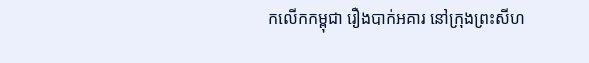កលើកកម្ពុជា រឿងបាក់អគារ នៅក្រុងព្រះសីហ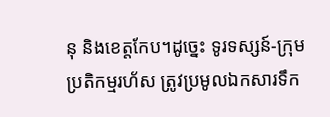នុ និងខេត្តកែប។ដូច្នេះ ទូរទស្សន៍-ក្រុមប្រតិកម្មរហ័ស ត្រូវប្រមូលឯកសារទឹក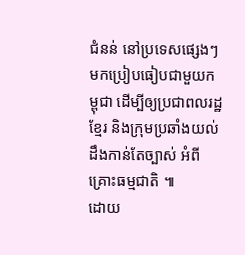ជំនន់ នៅប្រទេសផ្សេងៗ មកប្រៀបធៀបជាមួយកម្ពុជា ដើម្បីឲ្យប្រជាពលរដ្ឋខ្មែរ និងក្រុមប្រឆាំងយល់ដឹងកាន់តែច្បាស់ អំពី គ្រោះធម្មជាតិ ៕
ដោយ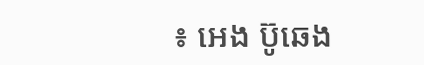៖ អេង ប៊ូឆេង